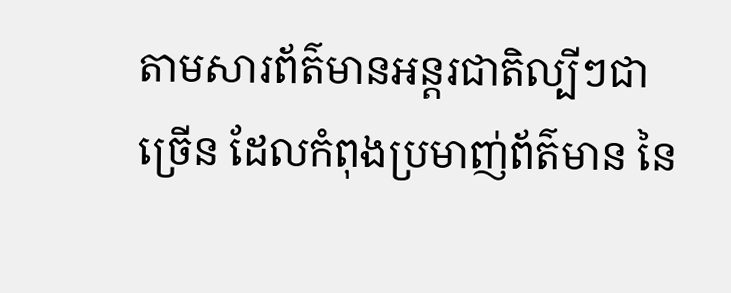តាមសារព័ត៌មានអន្តរជាតិល្បីៗជាច្រើន ដែលកំពុងប្រមាញ់ព័ត៌មាន នៃ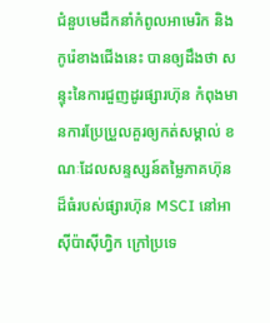ជំនួបមេដឹកនាំកំពូលអាមេរិក និងកូរ៉េខាងជើងនេះ បានឲ្យដឹងថា សន្ទុះនៃការជួញដូរផ្សារហ៊ុន កំពុងមានការប្រែប្រួលគួរឲ្យកត់សម្គាល់ ខណៈដែលសន្ទស្សន៍តម្លៃភាគហ៊ុនដ៏ធំរបស់ផ្សារហ៊ុន MSCI នៅអាស៊ីប៉ាស៊ីហ្វិក ក្រៅប្រទេ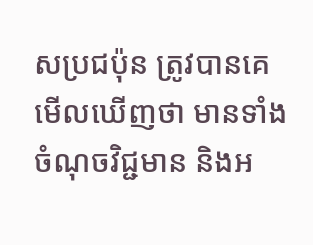សប្រជប៉ុន ត្រូវបានគេមើលឃើញថា មានទាំងចំណុចវិជ្ជមាន និងអ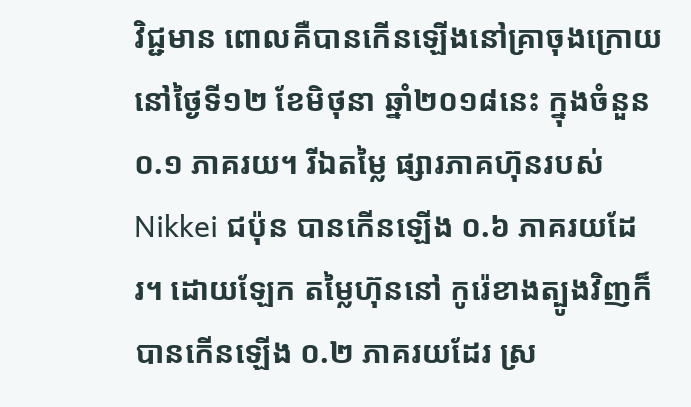វិជ្ជមាន ពោលគឺបានកើនឡើងនៅគ្រាចុងក្រោយនៅថ្ងៃទី១២ ខែមិថុនា ឆ្នាំ២០១៨នេះ ក្នុងចំនួន ០.១ ភាគរយ។ រីឯតម្លៃ ផ្សារភាគហ៊ុនរបស់ Nikkei ជប៉ុន បានកើនឡើង ០.៦ ភាគរយដែរ។ ដោយឡែក តម្លៃហ៊ុននៅ កូរ៉េខាងត្បូងវិញក៏បានកើនឡើង ០.២ ភាគរយដែរ ស្រ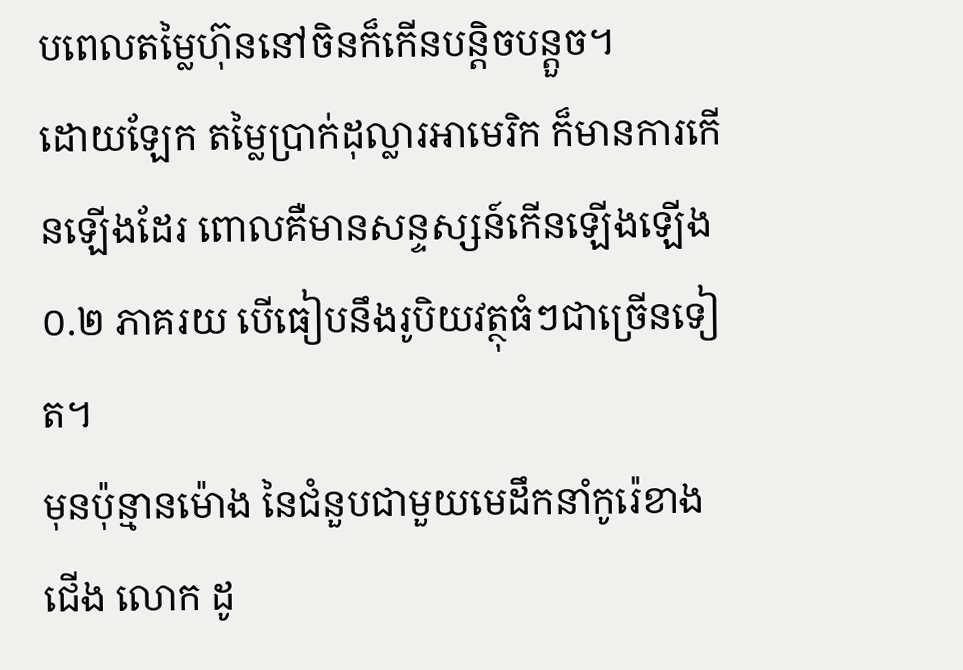បពេលតម្លៃហ៊ុននៅចិនក៏កើនបន្តិចបន្តួច។
ដោយឡែក តម្លៃប្រាក់ដុល្លារអាមេរិក ក៏មានការកើនឡើងដែរ ពោលគឺមានសន្ទស្សន៍កើនឡើងឡើង ០.២ ភាគរយ បើធៀបនឹងរូបិយវត្ថុធំៗជាច្រើនទៀត។
មុនប៉ុន្មានម៉ោង នៃជំនួបជាមួយមេដឹកនាំកូរ៉េខាងជើង លោក ដូ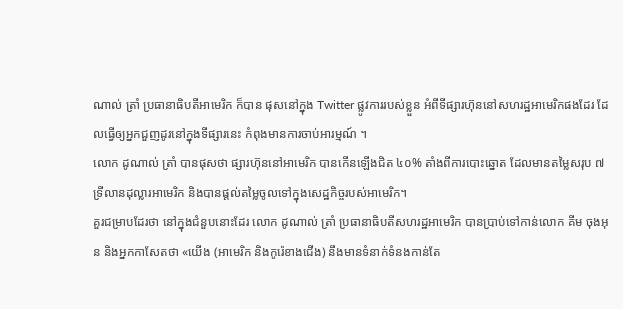ណាល់ ត្រាំ ប្រធានាធិបតីអាមេរិក ក៏បាន ផុសនៅក្នុង Twitter ផ្លូវការរបស់ខ្លួន អំពីទីផ្សារហ៊ុននៅសហរដ្ឋអាមេរិកផងដែរ ដែលធ្វើឲ្យអ្នកជួញដូរនៅក្នុងទីផ្សារនេះ កំពុងមានការចាប់អារម្មណ៍ ។
លោក ដូណាល់ ត្រាំ បានផុសថា ផ្សារហ៊ុននៅអាមេរិក បានកើនឡើងជិត ៤០% តាំងពីការបោះឆ្នោត ដែលមានតម្លៃសរុប ៧ ទ្រីលានដុល្លារអាមេរិក និងបានផ្ដល់តម្លៃចូលទៅក្នុងសេដ្ឋកិច្ចរបស់អាមេរិក។
គួរជម្រាបដែរថា នៅក្នុងជំនួបនោះដែរ លោក ដូណាល់ ត្រាំ ប្រធានាធិបតីសហរដ្ឋអាមេរិក បានប្រាប់ទៅកាន់លោក គីម ចុងអុន និងអ្នកកាសែតថា «យើង (អាមេរិក និងកូរ៉េខាងជើង) នឹងមានទំនាក់ទំនងកាន់តែ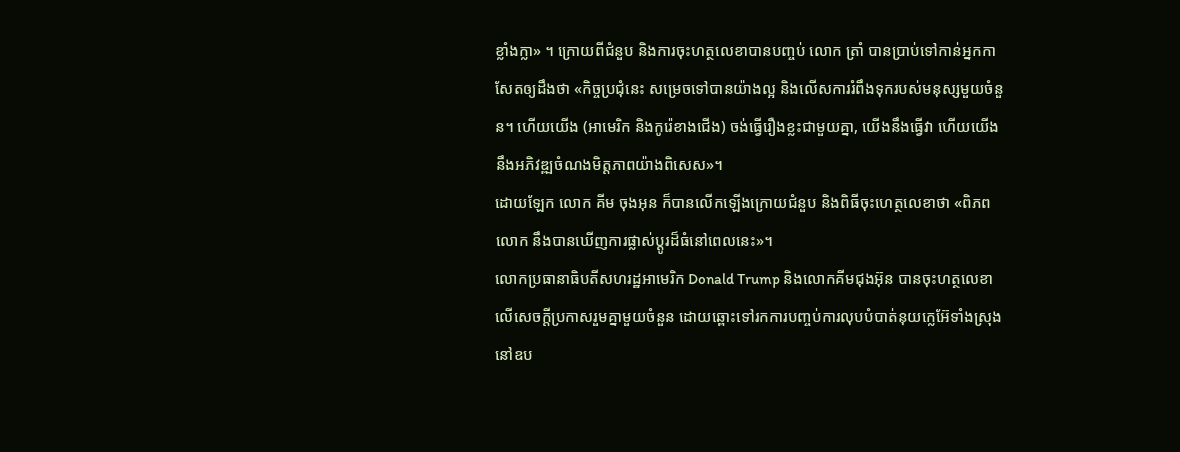ខ្លាំងក្លា» ។ ក្រោយពីជំនួប និងការចុះហត្ថលេខាបានបញ្ចប់ លោក ត្រាំ បានប្រាប់ទៅកាន់អ្នកកាសែតឲ្យដឹងថា «កិច្ចប្រជុំនេះ សម្រេចទៅបានយ៉ាងល្អ និងលើសការរំពឹងទុករបស់មនុស្សមួយចំនួន។ ហើយយើង (អាមេរិក និងកូរ៉េខាងជើង) ចង់ធ្វើរឿងខ្លះជាមួយគ្នា, យើងនឹងធ្វើវា ហើយយើងនឹងអភិវឌ្ឍចំណងមិត្តភាពយ៉ាងពិសេស»។
ដោយឡែក លោក គីម ចុងអុន ក៏បានលើកឡើងក្រោយជំនួប និងពិធីចុះហេត្ថលេខាថា «ពិភពលោក នឹងបានឃើញការផ្លាស់ប្តូរដ៏ធំនៅពេលនេះ»។
លោកប្រធានាធិបតីសហរដ្ឋអាមេរិក Donald Trump និងលោកគីមជុងអ៊ុន បានចុះហត្ថលេខាលើសេចក្តីប្រកាសរួមគ្នាមួយចំនួន ដោយឆ្ពោះទៅរកការបញ្ចប់ការលុបបំបាត់នុយក្លេអ៊ែទាំងស្រុងនៅឧប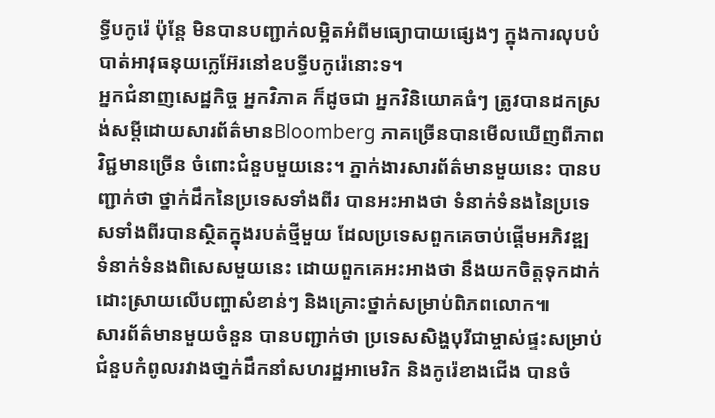ទ្ធីបកូរ៉េ ប៉ុន្តែ មិនបានបញ្ជាក់លម្អិតអំពីមធ្យោបាយផ្សេងៗ ក្នុងការលុបបំបាត់អាវុធនុយក្លេអ៊ែរនៅឧបទ្ធីបកូរ៉េនោះទ។
អ្នកជំនាញសេដ្ឋកិច្ច អ្នកវិភាគ ក៏ដូចជា អ្នកវិនិយោគធំៗ ត្រូវបានដកស្រង់សម្ដីដោយសារព័ត៌មានBloomberg ភាគច្រើនបានមើលឃើញពីភាពវិជ្ជមានច្រើន ចំពោះជំនួបមួយនេះ។ ភ្នាក់ងារសារព័ត៌មានមួយនេះ បានបញ្ជាក់ថា ថ្នាក់ដឹកនៃប្រទេសទាំងពីរ បានអះអាងថា ទំនាក់ទំនងនៃប្រទេសទាំងពីរបានស្ថិតក្នុងរបត់ថ្មីមួយ ដែលប្រទេសពួកគេចាប់ផ្តើមអភិវឌ្ឍ ទំនាក់ទំនងពិសេសមួយនេះ ដោយពួកគេអះអាងថា នឹងយកចិត្តទុកដាក់ដោះស្រាយលើបញ្ហាសំខាន់ៗ និងគ្រោះថ្នាក់សម្រាប់ពិភពលោក៕
សារព័ត៌មានមួយចំនួន បានបញ្ជាក់ថា ប្រទេសសិង្ហបុរីជាម្ចាស់ផ្ទះសម្រាប់ជំនួបកំពូលរវាងថា្នក់ដឹកនាំសហរដ្ឋអាមេរិក និងកូរ៉េខាងជើង បានចំ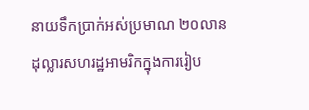នាយទឹកប្រាក់អស់ប្រមាណ ២០លានដុល្លារសហរដ្ឋអាមរិកក្នុងការរៀប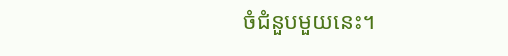ចំជំនួបមួយនេះ។